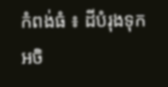កំពង់ធំ ៖ ដីបំរុងទុកអចិ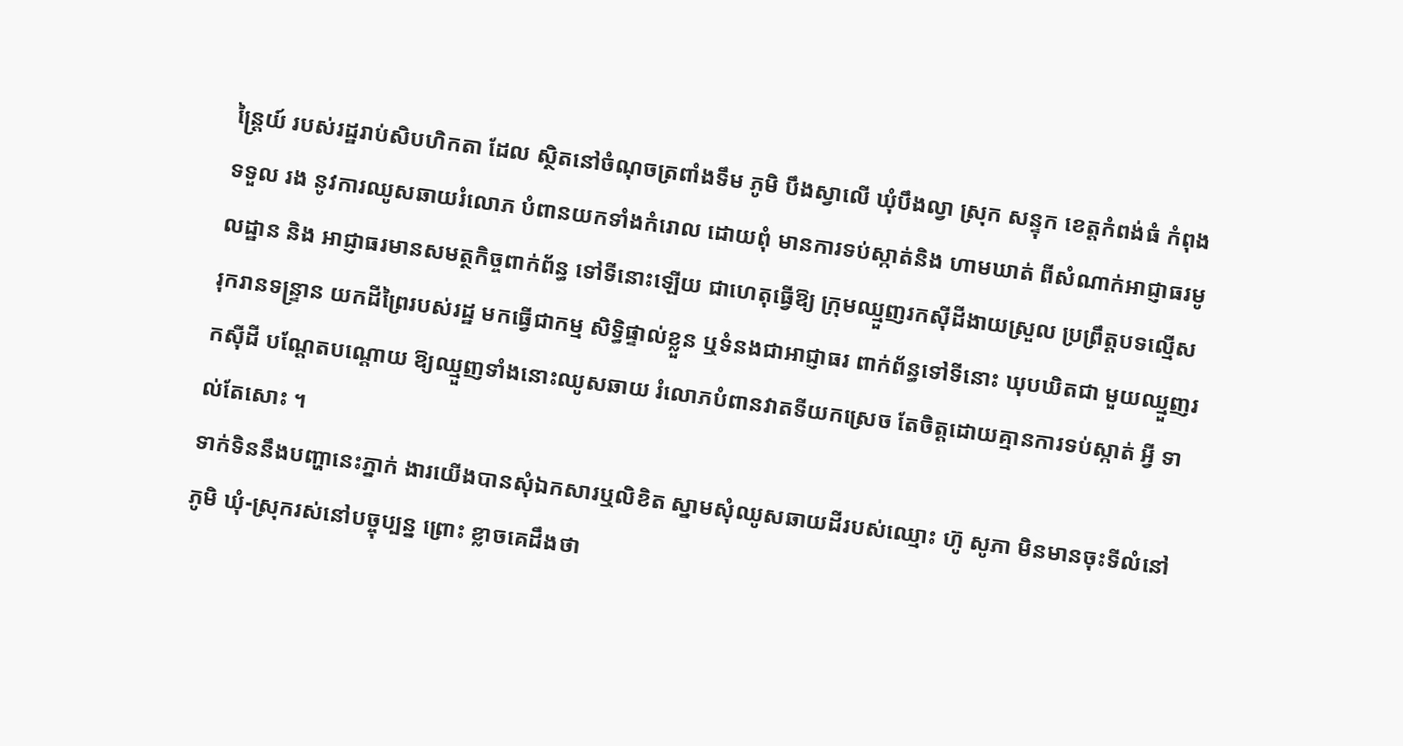ន្ត្រៃយ៍ របស់រដ្ឋរាប់សិបហិកតា ដែល ស្ថិតនៅចំណុចត្រពាំងទឹម ភូមិ បឹងស្វាលើ ឃុំបឹងល្វា ស្រុក សន្ទុក ខេត្តកំពង់ធំ កំពុងទទួល រង នូវការឈូសឆាយរំលោភ បំពានយកទាំងកំរោល ដោយពុំ មានការទប់ស្កាត់និង ហាមឃាត់ ពីសំណាក់អាជ្ញាធរមូលដ្ឋាន និង អាជ្ញាធរមានសមត្ថកិច្ចពាក់ព័ន្ធ ទៅទីនោះឡើយ ជាហេតុធ្វើឱ្យ ក្រុមឈ្មួញរកស៊ីដីងាយស្រួល ប្រព្រឹត្តបទល្មើស រុករានទន្ទ្រាន យកដីព្រៃរបស់រដ្ឋ មកធ្វើជាកម្ម សិទ្ធិផ្ទាល់ខ្លួន ឬទំនងជាអាជ្ញាធរ ពាក់ព័ន្ធទៅទីនោះ ឃុបឃិតជា មួយឈ្មួញរកស៊ីដី បណ្តែតបណ្តោយ ឱ្យឈ្មួញទាំងនោះឈូសឆាយ រំលោភបំពានវាតទីយកស្រេច តែចិត្តដោយគ្មានការទប់ស្កាត់ អ្វី ទាល់តែសោះ ។
ទាក់ទិននឹងបញ្ហានេះភ្នាក់ ងារយើងបានសុំឯកសារឬលិខិត ស្នាមសុំឈូសឆាយដីរបស់ឈ្មោះ ហ៊ូ សូភា មិនមានចុះទីលំនៅភូមិ ឃុំ-ស្រុករស់នៅបច្ចុប្បន្ន ព្រោះ ខ្លាចគេដឹងថា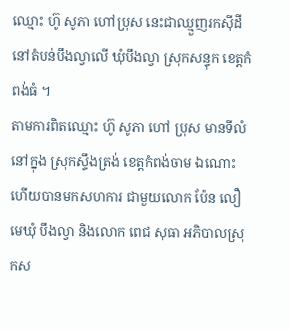ឈ្មោះ ហ៊ូ សូភា ហៅប្រុស នេះជាឈ្មួញរកស៊ីដី នៅតំបន់បឹងល្វាលើ ឃុំបឹងល្វា ស្រុកសន្ទុក ខេត្តកំពង់ធំ ។
តាមការពិតឈ្មោះ ហ៊ូ សូភា ហៅ ប្រុស មានទីលំនៅក្នុង ស្រុកស្ទឹងត្រង់ ខេត្តកំពង់ចាម ឯណោះហើយបានមកសហការ ជាមួយលោក ប៉ែន លឿ មេឃុំ បឹងល្វា និងលោក ពេជ សុធា អភិបាលស្រុកស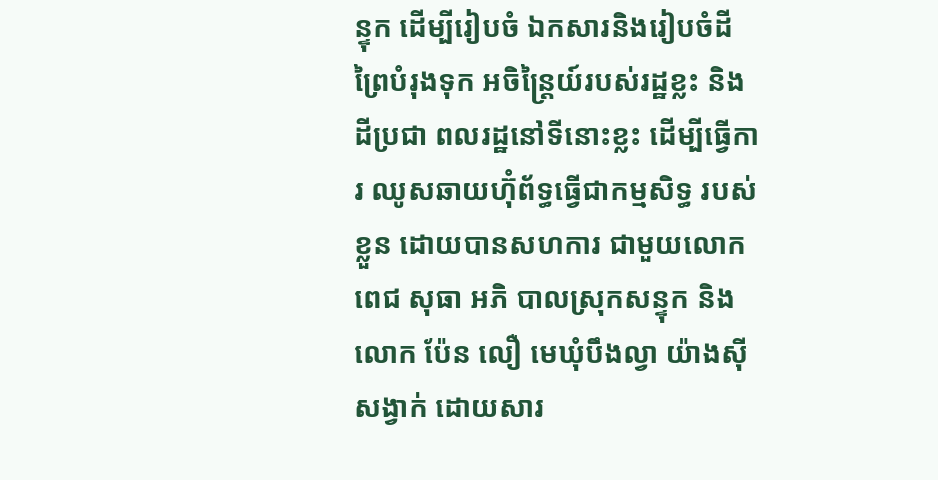ន្ទុក ដើម្បីរៀបចំ ឯកសារនិងរៀបចំដីព្រៃបំរុងទុក អចិន្ត្រៃយ៍របស់រដ្ឋខ្លះ និងដីប្រជា ពលរដ្ឋនៅទីនោះខ្លះ ដើម្បីធ្វើការ ឈូសឆាយហ៊ុំព័ទ្ធធ្វើជាកម្មសិទ្ធ របស់ខ្លួន ដោយបានសហការ ជាមួយលោក ពេជ សុធា អភិ បាលស្រុកសន្ទុក និងលោក ប៉ែន លឿ មេឃុំបឹងល្វា យ៉ាងស៊ី សង្វាក់ ដោយសារ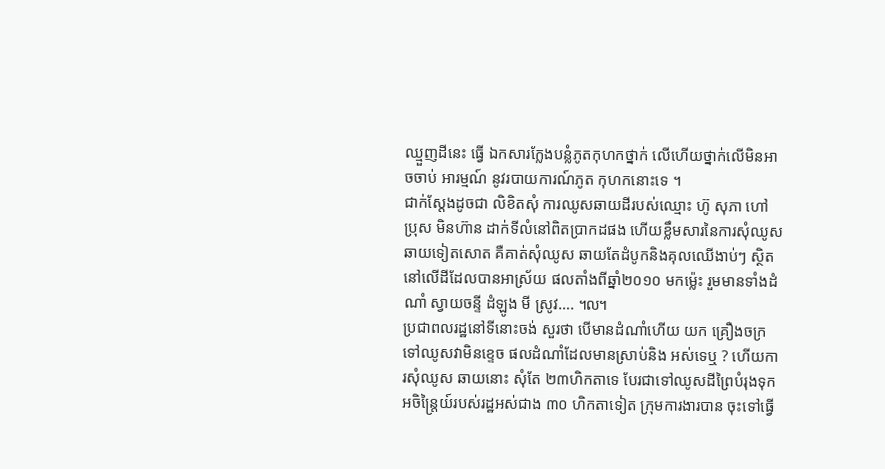ឈ្មួញដីនេះ ធ្វើ ឯកសារក្លែងបន្លំភូតកុហកថ្នាក់ លើហើយថ្នាក់លើមិនអាចចាប់ អារម្មណ៍ នូវរបាយការណ៍ភូត កុហកនោះទេ ។
ជាក់ស្តែងដូចជា លិខិតសុំ ការឈូសឆាយដីរបស់ឈ្មោះ ហ៊ូ សុភា ហៅ ប្រុស មិនហ៊ាន ដាក់ទីលំនៅពិតប្រាកដផង ហើយខ្លឹមសារនៃការសុំឈូស ឆាយទៀតសោត គឺគាត់សុំឈូស ឆាយតែដំបូកនិងគុលឈើងាប់ៗ ស្ថិតនៅលើដីដែលបានអាស្រ័យ ផលតាំងពីឆ្នាំ២០១០ មកម៉្លេះ រួមមានទាំងដំណាំ ស្វាយចន្ទី ដំឡូង មី ស្រូវ…. ៘
ប្រជាពលរដ្ឋនៅទីនោះចង់ សួរថា បើមានដំណាំហើយ យក គ្រឿងចក្រទៅឈូសវាមិនខ្ទេច ផលដំណាំដែលមានស្រាប់និង អស់ទេឬ ? ហើយការសុំឈូស ឆាយនោះ សុំតែ ២៣ហិកតាទេ បែរជាទៅឈូសដីព្រៃបំរុងទុក អចិន្ត្រៃយ៍របស់រដ្ឋអស់ជាង ៣០ ហិកតាទៀត ក្រុមការងារបាន ចុះទៅធ្វើ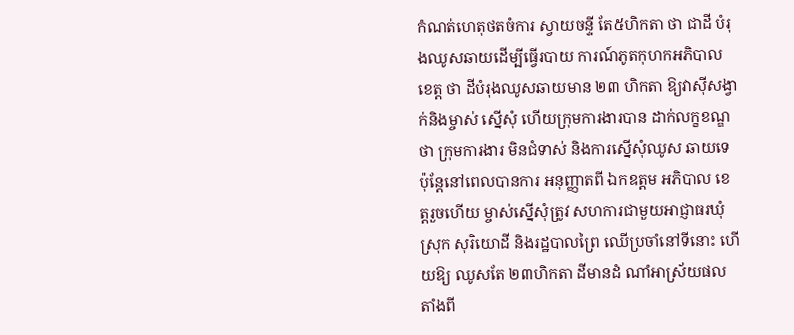កំណត់ហេតុថតចំការ ស្វាយចន្ទី តែ៥ហិកតា ថា ជាដី បំរុងឈូសឆាយដើម្បីធ្វើរបាយ ការណ៍ភូតកុហកអភិបាលខេត្ត ថា ដីបំរុងឈូសឆាយមាន ២៣ ហិកតា ឱ្យវាស៊ីសង្វាក់និងម្ចាស់ ស្នើសុំ ហើយក្រុមការងារបាន ដាក់លក្ខខណ្ឌថា ក្រុមការងារ មិនជំទាស់ និងការស្នើសុំឈូស ឆាយទេ ប៉ុន្តែនៅពេលបានការ អនុញ្ញាតពី ឯកឧត្តម អភិបាល ខេត្តរួចហើយ ម្ចាស់ស្នើសុំត្រូវ សហការជាមួយអាជ្ញាធរឃុំ ស្រុក សុរិយោដី និងរដ្ឋបាលព្រៃ ឈើប្រចាំនៅទីនោះ ហើយឱ្យ ឈូសតែ ២៣ហិកតា ដីមានដំ ណាំអាស្រ័យផលតាំងពី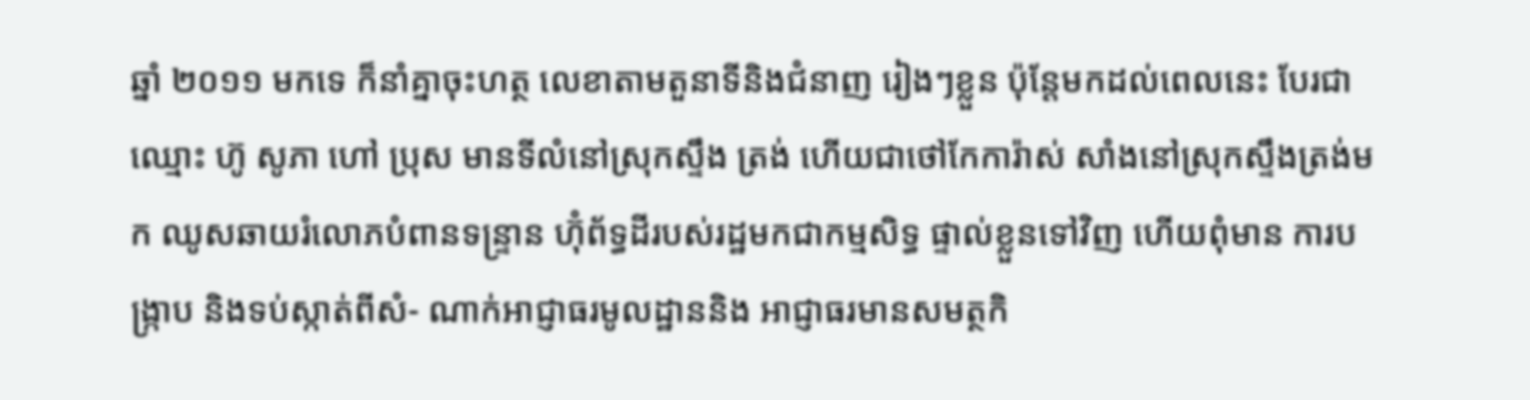ឆ្នាំ ២០១១ មកទេ ក៏នាំគ្នាចុះហត្ថ លេខាតាមតួនាទីនិងជំនាញ រៀងៗខ្លួន ប៉ុន្តែមកដល់ពេលនេះ បែរជាឈ្មោះ ហ៊ូ សូភា ហៅ ប្រុស មានទីលំនៅស្រុកស្ទឹង ត្រង់ ហើយជាថៅកែការ៉ាស់ សាំងនៅស្រុកស្ទឹងត្រង់មក ឈូសឆាយរំលោភបំពានទន្ទ្រាន ហ៊ុំព័ទ្ធដីរបស់រដ្ឋមកជាកម្មសិទ្ធ ផ្ទាល់ខ្លួនទៅវិញ ហើយពុំមាន ការបង្ក្រាប និងទប់ស្កាត់ពីសំ- ណាក់អាជ្ញាធរមូលដ្ឋាននិង អាជ្ញាធរមានសមត្ថកិ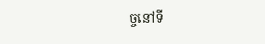ច្ចនៅទី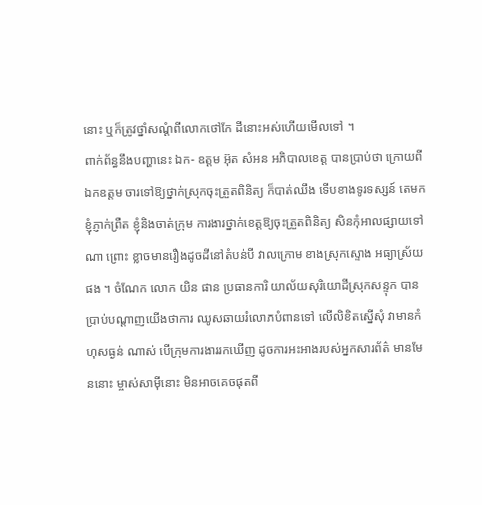នោះ ឬក៏ត្រូវថ្នាំសណ្តំពីលោកថៅកែ ដីនោះអស់ហើយមើលទៅ ។
ពាក់ព័ន្ធនឹងបញ្ហានេះ ឯក- ឧត្តម អ៊ុត សំអន អភិបាលខេត្ត បានប្រាប់ថា ក្រោយពីឯកឧត្តម ចារទៅឱ្យថ្នាក់ស្រុកចុះត្រួតពិនិត្យ ក៏បាត់ឈឹង ទើបខាងទូរទស្សន៍ តេមកខ្ញុំភ្ញាក់ព្រឺត ខ្ញុំនិងចាត់ក្រុម ការងារថ្នាក់ខេត្តឱ្យចុះត្រួតពិនិត្យ សិនកុំអាលផ្សាយទៅណា ព្រោះ ខ្លាចមានរឿងដូចដីនៅតំបន់បី វាលក្រោម ខាងស្រុកស្ទោង អធ្យាស្រ័យផង ។ ចំណែក លោក យិន ផាន ប្រធានការិ យាល័យសុរិយោដីស្រុកសន្ទុក បានប្រាប់បណ្តាញយើងថាការ ឈូសឆាយរំលោភបំពានទៅ លើលិខិតស្នើសុំ វាមានកំហុសធ្ងន់ ណាស់ បើក្រុមការងាររកឃើញ ដូចការអះអាងរបស់អ្នកសារព័ត៌ មានមែននោះ ម្ចាស់សាម៉ីនោះ មិនអាចគេចផុតពី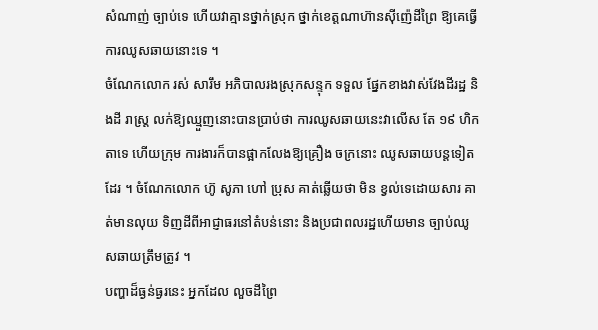សំណាញ់ ច្បាប់ទេ ហើយវាគ្មានថ្នាក់ស្រុក ថ្នាក់ខេត្តណាហ៊ានស៊ីញ៉េដីព្រៃ ឱ្យគេធ្វើការឈូសឆាយនោះទេ ។
ចំណែកលោក រស់ សារឹម អភិបាលរងស្រុកសន្ទុក ទទួល ផ្នែកខាងវាស់វែងដីរដ្ឋ និងដី រាស្ត្រ លក់ឱ្យឈ្មួញនោះបានប្រាប់ថា ការឈូសឆាយនេះវាលើស តែ ១៩ ហិកតាទេ ហើយក្រុម ការងារក៏បានផ្អាកលែងឱ្យគ្រឿង ចក្រនោះ ឈូសឆាយបន្តទៀត ដែរ ។ ចំណែកលោក ហ៊ូ សូភា ហៅ ប្រុស គាត់ឆ្លើយថា មិន ខ្វល់ទេដោយសារ គាត់មានលុយ ទិញដីពីអាជ្ញាធរនៅតំបន់នោះ និងប្រជាពលរដ្ឋហើយមាន ច្បាប់ឈូសឆាយត្រឹមត្រូវ ។
បញ្ហាដ៏ធ្ងន់ធ្ងរនេះ អ្នកដែល លួចដីព្រៃ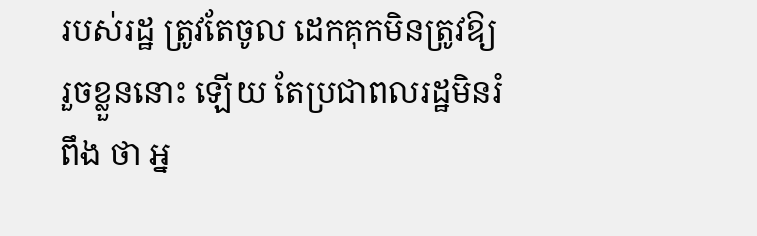របស់រដ្ឋ ត្រូវតែចូល ដេកគុកមិនត្រូវឱ្យរួចខ្លួននោះ ឡើយ តែប្រជាពលរដ្ឋមិនរំពឹង ថា អ្ន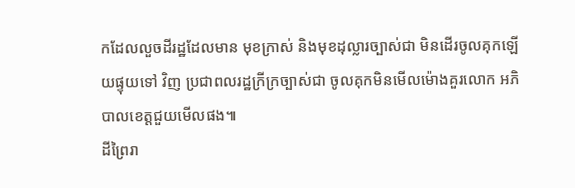កដែលលួចដីរដ្ឋដែលមាន មុខក្រាស់ និងមុខដុល្លារច្បាស់ជា មិនដើរចូលគុកឡើយផ្ទុយទៅ វិញ ប្រជាពលរដ្ឋក្រីក្រច្បាស់ជា ចូលគុកមិនមើលម៉ោងគួរលោក អភិបាលខេត្តជួយមើលផង៕
ដីព្រៃរា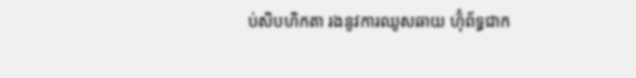ប់សិបហិកតា រងនូវការឈូសឆាយ ហ៊ុំព័ទ្ធជាក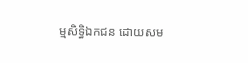ម្មសិទ្ធិឯកជន ដោយសម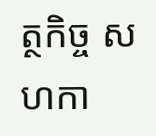ត្ថកិច្ច សហកា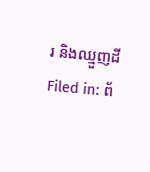រ និងឈ្មួញដី
Filed in: ព័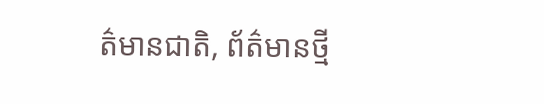ត៌មានជាតិ, ព័ត៌មានថ្មី